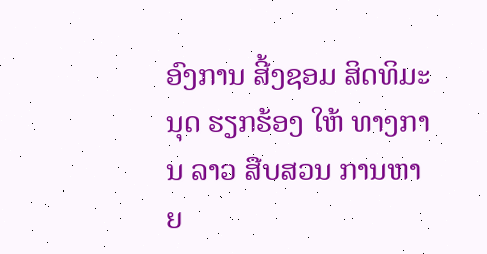ອົງການ ສີ້ງຊອມ ສິດທິມະນຸດ ຮຽກຮ້ອງ ໃຫ້ ທາງການ ລາວ ສືບສວນ ການຫາຍ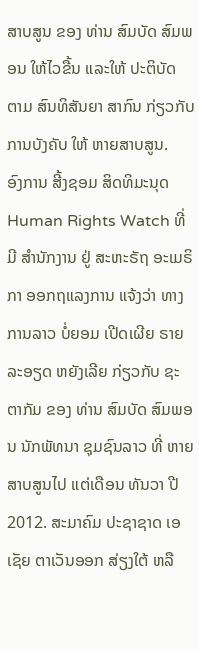ສາບສູນ ຂອງ ທ່ານ ສົມບັດ ສົມພອນ ໃຫ້ໄວຂື້ນ ແລະໃຫ້ ປະຕິບັດ ຕາມ ສົນທິສັນຍາ ສາກົນ ກ່ຽວກັບ ການບັງຄັບ ໃຫ້ ຫາຍສາບສູນ.
ອົງການ ສີ້ງຊອມ ສິດທິມະນຸດ Human Rights Watch ທີ່ມີ ສຳນັກງານ ຢູ່ ສະຫະຣັຖ ອະເມຣິກາ ອອກຖແລງການ ແຈ້ງວ່າ ທາງການລາວ ບໍ່ຍອມ ເປີດເຜີຍ ຣາຍລະອຽດ ຫຍັງເລີຍ ກ່ຽວກັບ ຊະຕາກັມ ຂອງ ທ່ານ ສົມບັດ ສົມພອນ ນັກພັທນາ ຊຸມຊົນລາວ ທີ່ ຫາຍສາບສູນໄປ ແຕ່ເດືອນ ທັນວາ ປີ 2012. ສະມາຄົມ ປະຊາຊາດ ເອເຊັຍ ຕາເວັນອອກ ສ່ຽງໃຕ້ ຫລື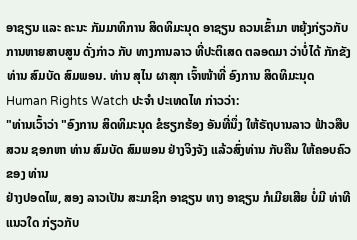ອາຊຽນ ແລະ ຄະນະ ກັມມາທິການ ສິດທິມະນຸດ ອາຊຽນ ຄວນເຂົ້າມາ ຫຍຸ້ງກ່ຽວກັບ ການຫາຍສາບສູນ ດັ່ງກ່າວ ກັບ ທາງການລາວ ທີ່ປະຕິເສດ ຕລອດມາ ວ່າບໍ່ໄດ້ ກັກຂັງ ທ່ານ ສົມບັດ ສົມພອນ. ທ່ານ ສຸໄນ ຜາສຸກ ເຈົ້າໜ້າທີ່ ອົງການ ສິດທິມະນຸດ Human Rights Watch ປະຈຳ ປະເທດໄທ ກ່າວວ່າ:
"ທ່ານເວົ້າວ່າ "ອົງການ ສິດທິມະນຸດ ຂໍຮຽກຮ້ອງ ອັນທີ່ນຶ່ງ ໃຫ້ຣັຖບານລາວ ຟ້າວສືບສວນ ຊອກຫາ ທ່ານ ສົມບັດ ສົມພອນ ຢ່າງຈິງຈັງ ແລ້ວສົ່ງທ່ານ ກັບຄືນ ໃຫ້ຄອບຄົວ ຂອງ ທ່ານ
ຢ່າງປອດໄພ, ສອງ ລາວເປັນ ສະມາຊິກ ອາຊຽນ ທາງ ອາຊຽນ ກໍເມີຍເສີຍ ບໍ່ມີ ທ່າທີແນວໃດ ກ່ຽວກັບ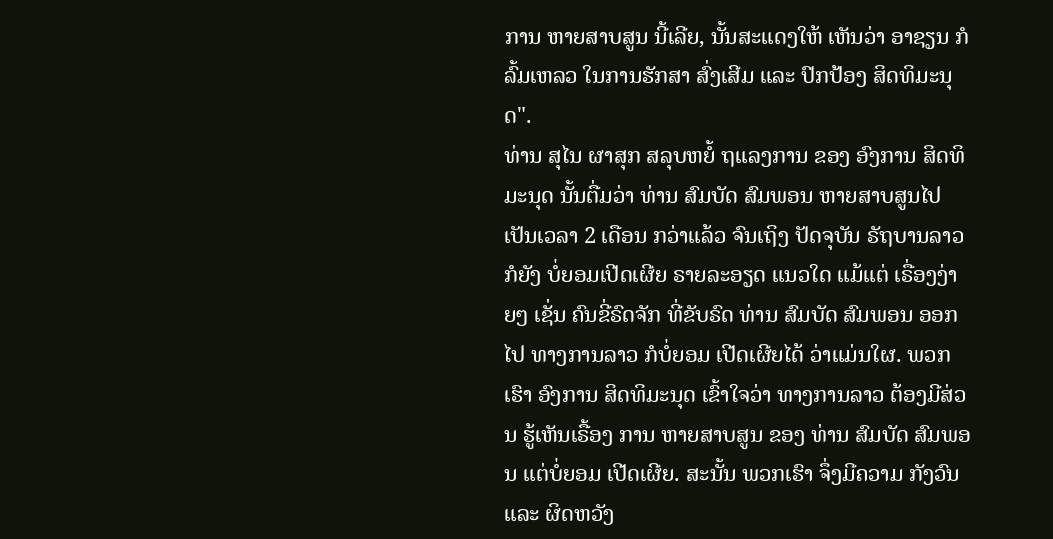ການ ຫາຍສາບສູນ ນີ້ເລີຍ, ນັ້ນສະແດງໃຫ້ ເຫັນວ່າ ອາຊຽນ ກໍລົ້ມເຫລວ ໃນການຮັກສາ ສົ່ງເສີມ ແລະ ປົກປ້ອງ ສິດທິມະນຸດ".
ທ່ານ ສຸໄນ ຜາສຸກ ສລຸບຫຍໍ້ ຖແລງການ ຂອງ ອົງການ ສິດທິມະນຸດ ນັ້ນຕື່ມວ່າ ທ່ານ ສົມບັດ ສົມພອນ ຫາຍສາບສູນໄປ ເປັນເວລາ 2 ເດືອນ ກວ່າແລ້ວ ຈົນເຖິງ ປັດຈຸບັນ ຣັຖບານລາວ ກໍຍັງ ບໍ່ຍອມເປີດເຜີຍ ຣາຍລະອຽດ ແນວໃດ ແມ້ແຕ່ ເຣື່ອງງ່າຍໆ ເຊັ່ນ ຄົນຂີ່ຣົດຈັກ ທີ່ຂັບຣົດ ທ່ານ ສົມບັດ ສົມພອນ ອອກໄປ ທາງການລາວ ກໍບໍ່ຍອມ ເປີດເຜີຍໄດ້ ວ່າແມ່ນໃຜ. ພວກເຮົາ ອົງການ ສິດທິມະນຸດ ເຂົ້າໃຈວ່າ ທາງການລາວ ຕ້ອງມີສ່ວນ ຮູ້ເຫັນເຣື້ອງ ການ ຫາຍສາບສູນ ຂອງ ທ່ານ ສົມບັດ ສົມພອນ ແຕ່ບໍ່ຍອມ ເປີດເຜີຍ. ສະນັ້ນ ພວກເຮົາ ຈຶ່ງມີຄວາມ ກັງວົນ ແລະ ຜິດຫວັງ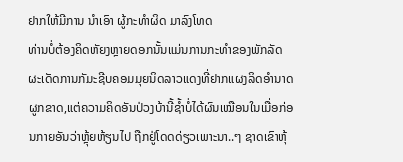ຢາກໃຫ້ມີການ ນຳເອົາ ຜູ້ກະທຳຜິດ ມາລົງໂທດ
ທ່ານບໍ່ຕ້ອງຄິດຫັຍງຫຼາຍດອກນັ້ນແມ່ນການກະທຳຂອງພັກລັດຜະເດັດການກັມະຊີບຄອມມຸຍນິດລາວແດງທີ່ຢາກແຜງລິດອຳນາດ
ຜູກຂາດ,ແຕ່ຄວາມຄິດອັນປ່ວງບ້ານີ້ຊ້ຳບໍ່ໄດ້ຜົນເໝືອນໃນເມື່ອກ່ອນກາຍອັນວ່າຫຼຸ້ຍຫ້ຽນໄປ ຖືກຢູ່ໂດດດ່ຽວເພາະນາ..ໆ ຊາດເຂົາຫຸ້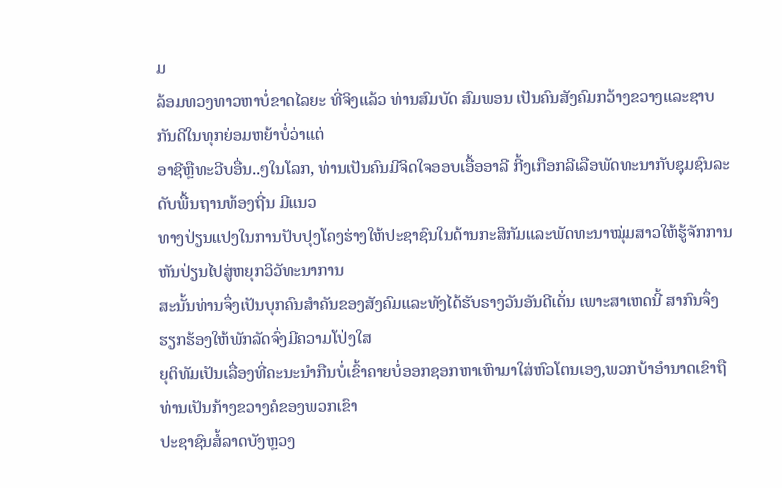ມ
ລ້ອມທວງທາວຫາບໍ່ຂາດໄລຍະ ທີ່ຈິງແລ້ວ ທ່ານສົມບັດ ສົມພອນ ເປັນຄົນສັງຄົມກວ້າງຂວາງແລະຊາບກັນດີໃນທຸກຍ່ອມຫຍ້າບໍ່ວ່າແຕ່
ອາຊີຫຼືທະວີບອື່ນ..ໆໃນໂລກ, ທ່ານເປັນຄົນມີຈິດໃຈອອບເອື້ອອາລີ ກີ້ງເກືອກລີເລືອພັດທະນາກັບຊຸມຊົນລະດັບພື້ນຖານທ້ອງຖີ່ນ ມີແນວ
ທາງປ່ຽນແປງໃນການປັບປຸງໂຄງຮ່າງໃຫ້ປະຊາຊົນໃນດ້ານກະສິກັມແລະພັດທະນາໝຸ່ມສາວໃຫ້ຮູ້ຈັກການຫັນປ່ຽນໄປສູ່ຫຍຸກວິວັທະນາການ
ສະນັ້ນທ່ານຈຶ່ງເປັນບຸກຄົນສຳຄັນຂອງສັງຄົມແລະທັງໄດ້ຮັບຣາງວັນອັນດີເດັ່ນ ເພາະສາເຫດນີ້ ສາກົນຈຶ່ງຮຽກຮ້ອງໃຫ້ພັກລັດຈົ່ງມີຄວາມໂປ່ງໃສ
ຍຸຕິທັມເປັນເລື່ອງທີ່ຄະນະນຳກືນບໍ່ເຂົ້າຄາຍບໍ່ອອກຊອກຫາເຫົາມາໃສ່ຫົວໂຕນເອງ,ພວກບ້າອຳນາດເຂົາຖືທ່ານເປັນກ້າງຂວາງຄໍຂອງພວກເຂົາ
ປະຊາຊົນສໍ້ລາດບັງຫຼວງ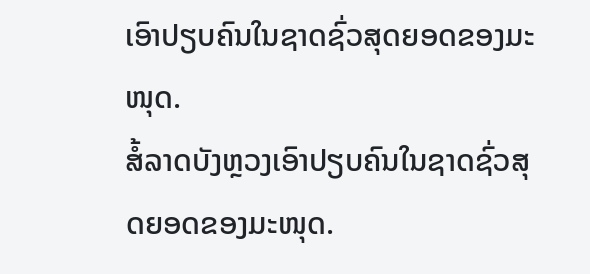ເອົາປຽບຄົນໃນຊາດຊົ່ວສຸດຍອດຂອງມະໜຸດ.
ສໍ້ລາດບັງຫຼວງເອົາປຽບຄົນໃນຊາດຊົ່ວສຸດຍອດຂອງມະໜຸດ.